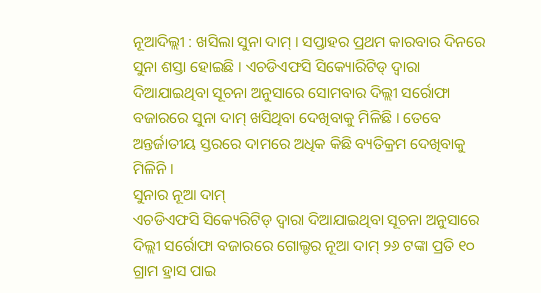ନୂଆଦିଲ୍ଲୀ : ଖସିଲା ସୁନା ଦାମ୍ । ସପ୍ତାହର ପ୍ରଥମ କାରବାର ଦିନରେ ସୁନା ଶସ୍ତା ହୋଇଛି । ଏଚଡିଏଫସି ସିକ୍ୟୋରିଟିଡ୍ ଦ୍ୱାରା ଦିଆଯାଇଥିବା ସୂଚନା ଅନୁସାରେ ସୋମବାର ଦିଲ୍ଲୀ ସର୍ରୋଫା ବଜାରରେ ସୁନା ଦାମ୍ ଖସିଥିବା ଦେଖିବାକୁ ମିଳିଛି । ତେବେ ଅନ୍ତର୍ଜାତୀୟ ସ୍ତରରେ ଦାମରେ ଅଧିକ କିଛି ବ୍ୟତିକ୍ରମ ଦେଖିବାକୁ ମିଳିନି ।
ସୁନାର ନୂଆ ଦାମ୍
ଏଚଡିଏଫସି ସିକ୍ୟେରିଟିଡ୍ ଦ୍ୱାରା ଦିଆଯାଇଥିବା ସୂଚନା ଅନୁସାରେ ଦିଲ୍ଲୀ ସର୍ରୋଫା ବଜାରରେ ଗୋଲ୍ଡର ନୂଆ ଦାମ୍ ୨୬ ଟଙ୍କା ପ୍ରତି ୧୦ ଗ୍ରାମ ହ୍ରାସ ପାଇ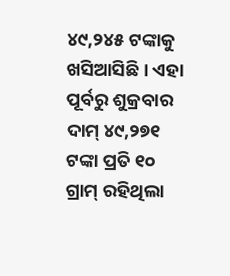୪୯,୨୪୫ ଟଙ୍କାକୁ ଖସିଆସିଛି । ଏହା ପୂର୍ବରୁ ଶୁକ୍ରବାର ଦାମ୍ ୪୯,୨୭୧ ଟଙ୍କା ପ୍ରତି ୧୦ ଗ୍ରାମ୍ ରହିଥିଲା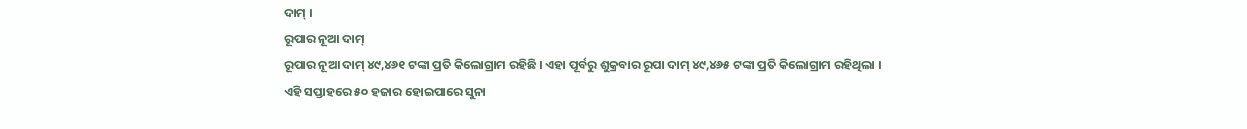ଦାମ୍ ।
ରୂପାର ନୂଆ ଦାମ୍
ରୂପାର ନୂଆ ଦାମ୍ ୪୯,୪୬୧ ଟଙ୍କା ପ୍ରତି କିଲୋଗ୍ରାମ ରହିଛି । ଏହା ପୂର୍ବରୁ ଶୁକ୍ରବାର ରୂପା ଦାମ୍ ୪୯,୪୬୫ ଟଙ୍କା ପ୍ରତି କିଲୋଗ୍ରାମ ରହିଥିଲା ।
ଏହି ସପ୍ତାହରେ ୫୦ ହଜାର ହୋଇପାରେ ସୁନା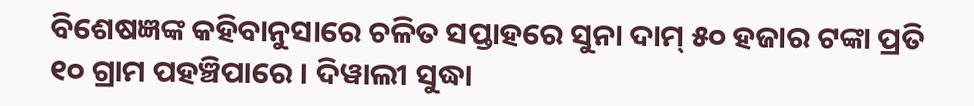ବିଶେଷଜ୍ଞଙ୍କ କହିବାନୁସାରେ ଚଳିତ ସପ୍ତାହରେ ସୁନା ଦାମ୍ ୫୦ ହଜାର ଟଙ୍କା ପ୍ରତି ୧୦ ଗ୍ରାମ ପହଞ୍ଚିପାରେ । ଦିୱାଲୀ ସୁଦ୍ଧା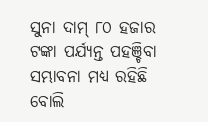ସୁନା ଦାମ୍ ୮୦ ହଜାର ଟଙ୍କା ପର୍ଯ୍ୟନ୍ତ ପହଞ୍ଚିବା ସମ୍ଭାବନା ମଧ୍ୟ ରହିଛି ବୋଲି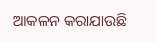ଆକଳନ କରାଯାଉଛି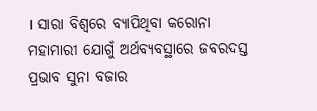। ସାରା ବିଶ୍ୱରେ ବ୍ୟାପିଥିବା କରୋନା ମହାମାରୀ ଯୋଗୁଁ ଅର୍ଥବ୍ୟବସ୍ଥାରେ ଜବରଦସ୍ତ ପ୍ରଭାବ ସୁନା ବଜାର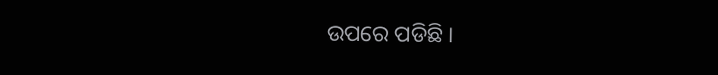ଉପରେ ପଡିଛି ।